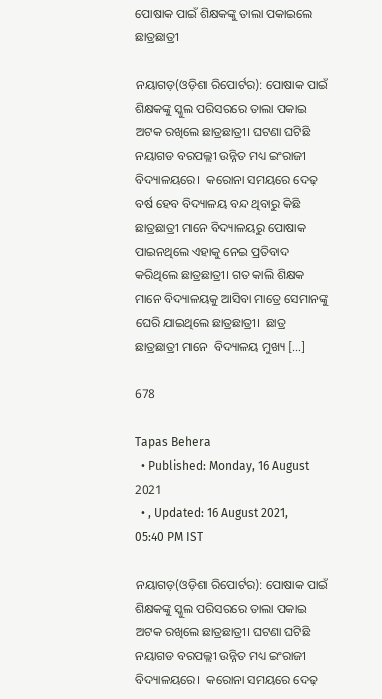ପୋଷାକ ପାଇଁ ଶିକ୍ଷକଙ୍କୁ ତାଲା ପକାଇଲେ ଛାତ୍ରଛାତ୍ରୀ

ନୟାଗଡ଼(ଓଡ଼ିଶା ରିପୋର୍ଟର): ପୋଷାକ ପାଇଁ ଶିକ୍ଷକଙ୍କୁ ସ୍କୁଲ ପରିସରରେ ତାଲା ପକାଇ ଅଟକ ରଖିଲେ ଛାତ୍ରଛାତ୍ରୀ। ଘଟଣା ଘଟିଛି ନୟାଗଡ ବରପଲ୍ଲୀ ଉନ୍ନିତ ମଧ୍ୟ ଇଂରାଜୀ ବିଦ୍ୟାଳୟରେ।  କରୋନା ସମୟରେ ଦେଢ଼ ବର୍ଷ ହେବ ବିଦ୍ୟାଳୟ ବନ୍ଦ ଥିବାରୁ କିଛି ଛାତ୍ରଛାତ୍ରୀ ମାନେ ବିଦ୍ୟାଳୟରୁ ପୋଷାକ ପାଇନଥିଲେ ଏହାକୁ ନେଇ ପ୍ରତିବାଦ କରିଥିଲେ ଛାତ୍ରଛାତ୍ରୀ। ଗତ କାଲି ଶିକ୍ଷକ ମାନେ ବିଦ୍ୟାଳୟକୁ ଆସିବା ମାତ୍ରେ ସେମାନଙ୍କୁ ଘେରି ଯାଇଥିଲେ ଛାତ୍ରଛାତ୍ରୀ।  ଛାତ୍ର ଛାତ୍ରଛାତ୍ରୀ ମାନେ  ବିଦ୍ୟାଳୟ ମୁଖ୍ୟ […]

678

Tapas Behera
  • Published: Monday, 16 August 2021
  • , Updated: 16 August 2021, 05:40 PM IST

ନୟାଗଡ଼(ଓଡ଼ିଶା ରିପୋର୍ଟର): ପୋଷାକ ପାଇଁ ଶିକ୍ଷକଙ୍କୁ ସ୍କୁଲ ପରିସରରେ ତାଲା ପକାଇ ଅଟକ ରଖିଲେ ଛାତ୍ରଛାତ୍ରୀ। ଘଟଣା ଘଟିଛି ନୟାଗଡ ବରପଲ୍ଲୀ ଉନ୍ନିତ ମଧ୍ୟ ଇଂରାଜୀ ବିଦ୍ୟାଳୟରେ।  କରୋନା ସମୟରେ ଦେଢ଼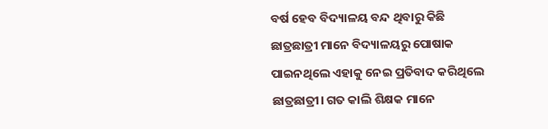ବର୍ଷ ହେବ ବିଦ୍ୟାଳୟ ବନ୍ଦ ଥିବାରୁ କିଛି ଛାତ୍ରଛାତ୍ରୀ ମାନେ ବିଦ୍ୟାଳୟରୁ ପୋଷାକ ପାଇନଥିଲେ ଏହାକୁ ନେଇ ପ୍ରତିବାଦ କରିଥିଲେ ଛାତ୍ରଛାତ୍ରୀ। ଗତ କାଲି ଶିକ୍ଷକ ମାନେ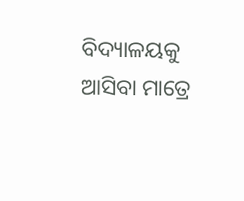ବିଦ୍ୟାଳୟକୁ ଆସିବା ମାତ୍ରେ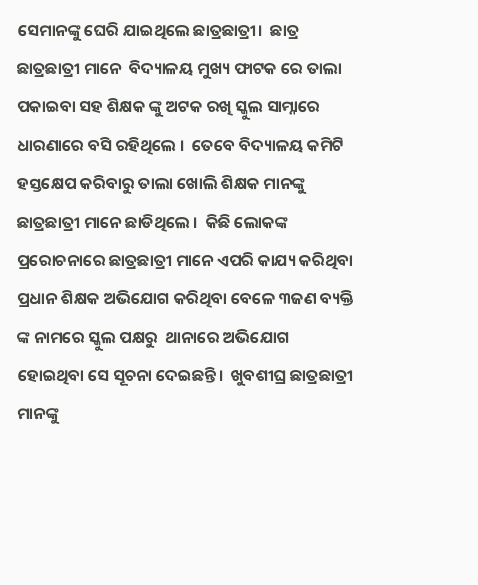ସେମାନଙ୍କୁ ଘେରି ଯାଇଥିଲେ ଛାତ୍ରଛାତ୍ରୀ।  ଛାତ୍ର ଛାତ୍ରଛାତ୍ରୀ ମାନେ  ବିଦ୍ୟାଳୟ ମୁଖ୍ୟ ଫାଟକ ରେ ତାଲା ପକାଇବା ସହ ଶିକ୍ଷକ ଙ୍କୁ ଅଟକ ରଖି ସ୍କୁଲ ସାମ୍ନାରେ ଧାରଣାରେ ବସି ରହିଥିଲେ ।  ତେବେ ବିଦ୍ୟାଳୟ କମିଟି ହସ୍ତକ୍ଷେପ କରିବାରୁ ତାଲା ଖୋଲି ଶିକ୍ଷକ ମାନଙ୍କୁ ଛାତ୍ରଛାତ୍ରୀ ମାନେ ଛାଡିଥିଲେ ।  କିଛି ଲୋକଙ୍କ ପ୍ରରୋଚନାରେ ଛାତ୍ରଛାତ୍ରୀ ମାନେ ଏପରି କାଯ୍ୟ କରିଥିବା ପ୍ରଧାନ ଶିକ୍ଷକ ଅଭିଯୋଗ କରିଥିବା ବେଳେ ୩ଜଣ ବ୍ୟକ୍ତି ଙ୍କ ନାମରେ ସ୍କୁଲ ପକ୍ଷରୁ  ଥାନାରେ ଅଭିଯୋଗ ହୋଇଥିବା ସେ ସୂଚନା ଦେଇଛନ୍ତି।  ଖୁବଶୀଘ୍ର ଛାତ୍ରଛାତ୍ରୀ ମାନଙ୍କୁ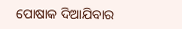ପୋଷାକ ଦିଆଯିବାର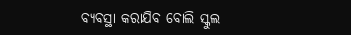ବ୍ୟବସ୍ଥା କରାଯିବ ବୋଲି ସ୍କୁଲ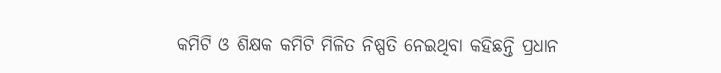କମିଟି ଓ ଶିକ୍ଷକ କମିଟି ମିଳିତ ନିଷ୍ପତି ନେଇଥିବା କହିଛନ୍ତି ପ୍ରଧାନ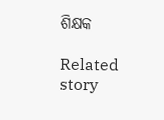ଶିକ୍ଷକ

Related story